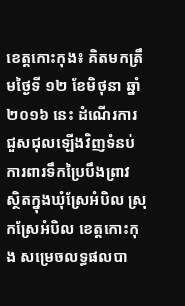ខេត្តកោះកុង៖ គិតមកត្រឹមថ្ងៃទី ១២ ខែមិថុនា ឆ្នាំ ២០១៦ នេះ ដំណើរការជួសជុលឡើងវិញទំនប់ការពារទឹកប្រៃបឹងព្រាវ ស្ថិតក្នុងឃុំស្រែអំបិល ស្រុកស្រែអំបិល ខេត្តកោះកុង សម្រេចលទ្ធផលបា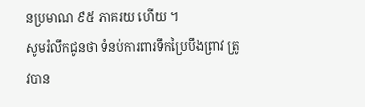នប្រមាណ ៩៥ ភាគរយ ហើយ ។
សូមរំលឹកជូនថា ទំនប់ការពារទឹកប្រៃបឹងព្រាវ ត្រូវបាន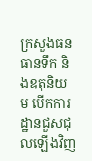ក្រសួងធនធានទឹក និងឧតុនិយម បើកការដ្ឋានជួសជុលឡើងវិញ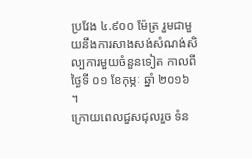ប្រវែង ៤.៩០០ ម៉ែត្រ រួមជាមួយនឹងការសាងសង់សំណង់សិល្បការមួយចំនួនទៀត កាលពីថ្ងៃទី ០១ ខែកុម្ភៈ ឆ្នាំ ២០១៦ ។
ក្រោយពេលជួសជុលរួច ទំន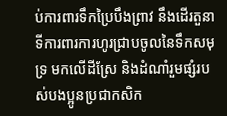ប់ការពារទឹកប្រៃបឹងព្រាវ នឹងដើរតួនាទីការពារការហូរជ្រាបចូលនៃទឹកសមុទ្រ មកលើដីស្រែ និងដំណាំរួមផ្សំរបស់បងប្អូនប្រជាកសិក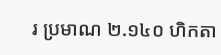រ ប្រមាណ ២.១៤០ ហិកតា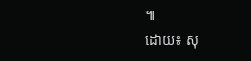៕
ដោយ៖ សុ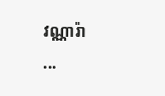វណ្ណារ៉ា
...